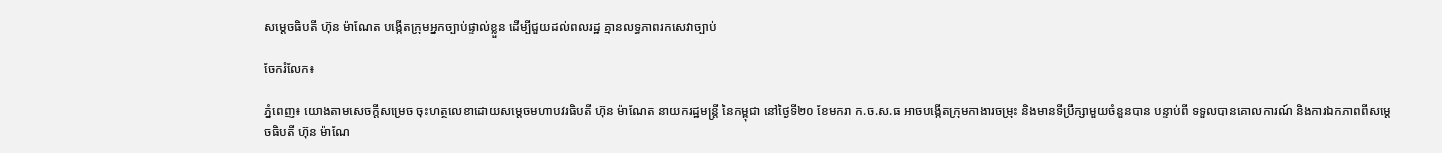សម្ដេចធិបតី ហ៊ុន ម៉ាណែត បង្កើតក្រុមអ្នកច្បាប់ផ្ទាល់ខ្លួន ដើម្បីជួយដល់ពលរដ្ឋ គ្មានលទ្ធភាពរកសេវាច្បាប់

ចែករំលែក៖

ភ្នំពេញ៖ យោងតាមសេចក្ដីសម្រេច ចុះហត្ថលេខាដោយសម្តេចមហាបវរធិបតី ហ៊ុន ម៉ាណែត នាយករដ្ឋមន្ត្រី នៃកម្ពុជា នៅថ្ងៃទី២០ ខែមករា ក.ច.ស.ធ អាចបង្កើតក្រុមកាងារចម្រុះ និងមានទីប្រឹក្សាមួយចំនួនបាន បន្ទាប់ពី ទទួលបានគោលការណ៍ និងការឯកភាពពីសម្ដេចធិបតី ហ៊ុន ម៉ាណែ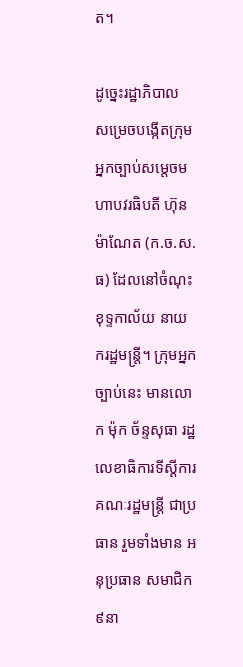ត។

ដូច្នេះរដ្ឋាភិបាល សម្រេចបង្កើតក្រុមអ្នកច្បាប់សម្ដេចមហាបវរធិបតី ហ៊ុន ម៉ាណែត (ក.ច.ស.ធ) ដែលនៅចំណុះខុទ្ទកាល័យ នាយករដ្ឋមន្ត្រី។ ក្រុមអ្នកច្បាប់នេះ មានលោក ម៉ុក ច័ន្ទសុធា រដ្ឋលេខាធិការទីស្តីការគណៈរដ្ឋមន្រ្តី ជាប្រធាន រួមទាំងមាន អនុប្រធាន សមាជិក៩នា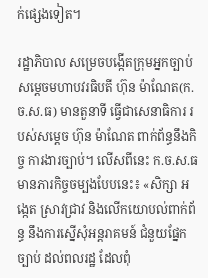ក់ផ្សេងទៀត។

រដ្ឋាភិបាល សម្រេចបង្កើតក្រុមអ្នកច្បាប់សម្ដេចមហាបវរធិបតី ហ៊ុន ម៉ាណែត(ក.ច.ស.ធ) មានតួនាទី ធ្វើជាសេនាធិការ របស់សម្ដេច ហ៊ុន ម៉ាណែត ពាក់ព័ន្ធនឹងកិច្ច ការងារច្បាប់។ លើសពីនេះ ក.ច.ស.ធ មានភារកិច្ចចម្បងបែបនេះ៖ «សិក្សា អង្កេត ស្រាវជ្រាវ និងលើកយោបល់ពាក់ព័ន្ធ នឹងការស្នើសុំអន្តរាគមន៍ ជំនួយផ្នែកច្បាប់ ដល់ពលរដ្ឋ ដែលពុំ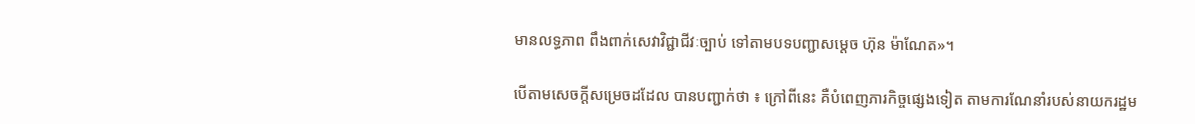មានលទ្ធភាព ពឹងពាក់សេវាវិជ្ជាជីវៈច្បាប់ ទៅតាមបទបញ្ជាសម្ដេច ហ៊ុន ម៉ាណែត»។

បើតាមសេចក្តីសម្រេចដដែល បានបញ្ជាក់ថា ៖ ក្រៅពីនេះ គឺបំពេញភារកិច្ចផ្សេងទៀត តាមការណែនាំរបស់នាយករដ្ឋម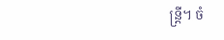ន្ត្រី។ ចំ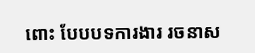ពោះ បែបបទការងារ រចនាស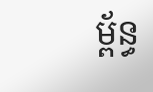ម្ព័ន្ធ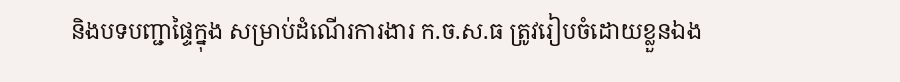និងបទបញ្ជាផ្ទៃក្នុង សម្រាប់ដំណើរការងារ ក.ច.ស.ធ ត្រូវរៀបចំដោយខ្លួនឯង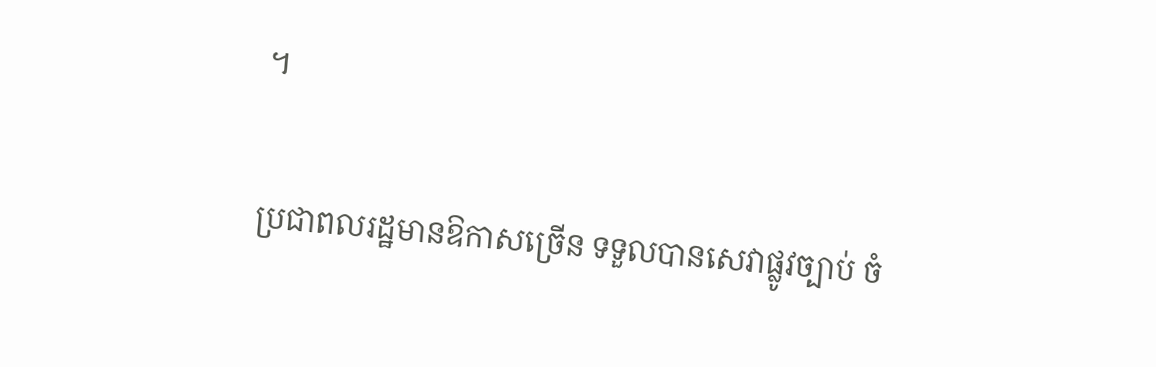។

ប្រជាពលរដ្ឋមានឱកាសច្រើន ទទួលបានសេវាផ្លូវច្បាប់ ចំ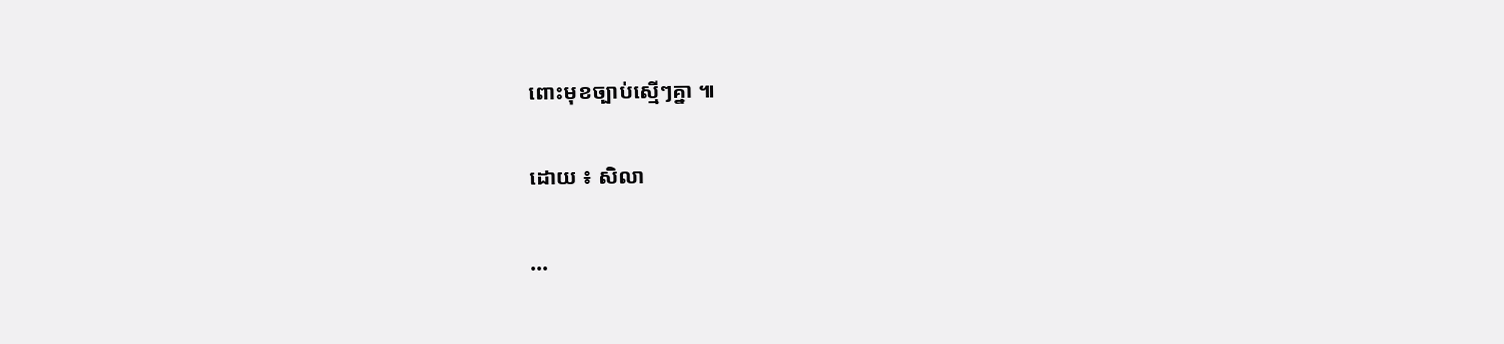ពោះមុខច្បាប់ស្មើៗគ្នា ៕

ដោយ ៖ សិលា

...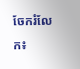ចែករំលែក៖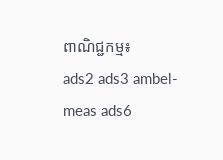ពាណិជ្ជកម្ម៖
ads2 ads3 ambel-meas ads6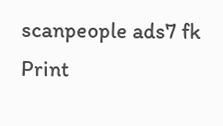scanpeople ads7 fk Print